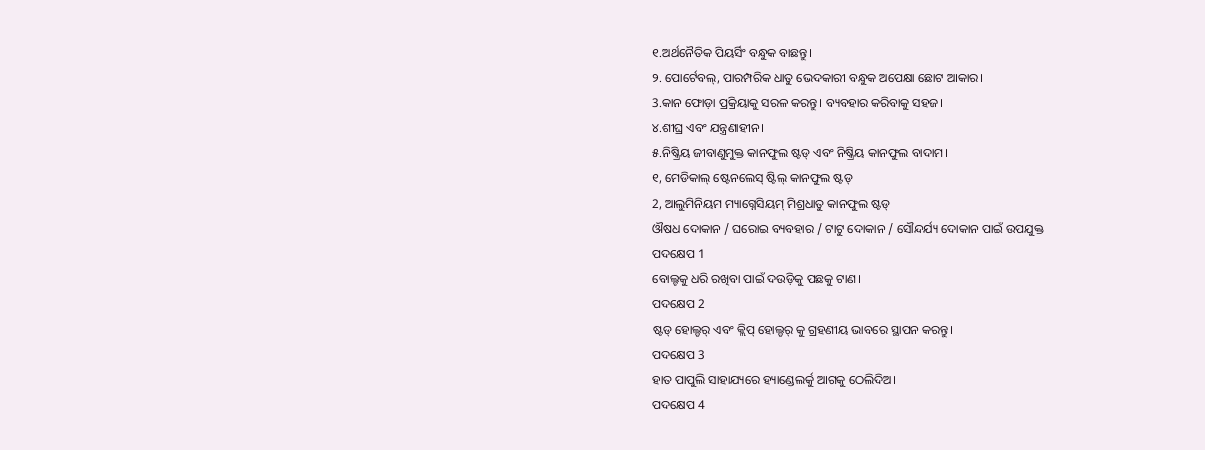୧.ଅର୍ଥନୈତିକ ପିୟର୍ସିଂ ବନ୍ଧୁକ ବାଛନ୍ତୁ।
୨. ପୋର୍ଟେବଲ୍, ପାରମ୍ପରିକ ଧାତୁ ଭେଦକାରୀ ବନ୍ଧୁକ ଅପେକ୍ଷା ଛୋଟ ଆକାର।
3.କାନ ଫୋଡ଼ା ପ୍ରକ୍ରିୟାକୁ ସରଳ କରନ୍ତୁ। ବ୍ୟବହାର କରିବାକୁ ସହଜ।
୪.ଶୀଘ୍ର ଏବଂ ଯନ୍ତ୍ରଣାହୀନ।
୫.ନିଷ୍କ୍ରିୟ ଜୀବାଣୁମୁକ୍ତ କାନଫୁଲ ଷ୍ଟଡ୍ ଏବଂ ନିଷ୍କ୍ରିୟ କାନଫୁଲ ବାଦାମ।
୧, ମେଡିକାଲ୍ ଷ୍ଟେନଲେସ୍ ଷ୍ଟିଲ୍ କାନଫୁଲ ଷ୍ଟଡ୍
2, ଆଲୁମିନିୟମ ମ୍ୟାଗ୍ନେସିୟମ୍ ମିଶ୍ରଧାତୁ କାନଫୁଲ ଷ୍ଟଡ୍
ଔଷଧ ଦୋକାନ / ଘରୋଇ ବ୍ୟବହାର / ଟାଟୁ ଦୋକାନ / ସୌନ୍ଦର୍ଯ୍ୟ ଦୋକାନ ପାଇଁ ଉପଯୁକ୍ତ
ପଦକ୍ଷେପ 1
ବୋଲ୍ଟକୁ ଧରି ରଖିବା ପାଇଁ ଦଉଡ଼ିକୁ ପଛକୁ ଟାଣ।
ପଦକ୍ଷେପ 2
ଷ୍ଟଡ୍ ହୋଲ୍ଡର୍ ଏବଂ କ୍ଲିପ୍ ହୋଲ୍ଡର୍ କୁ ଗ୍ରହଣୀୟ ଭାବରେ ସ୍ଥାପନ କରନ୍ତୁ।
ପଦକ୍ଷେପ 3
ହାତ ପାପୁଲି ସାହାଯ୍ୟରେ ହ୍ୟାଣ୍ଡେଲର୍କୁ ଆଗକୁ ଠେଲିଦିଅ।
ପଦକ୍ଷେପ 4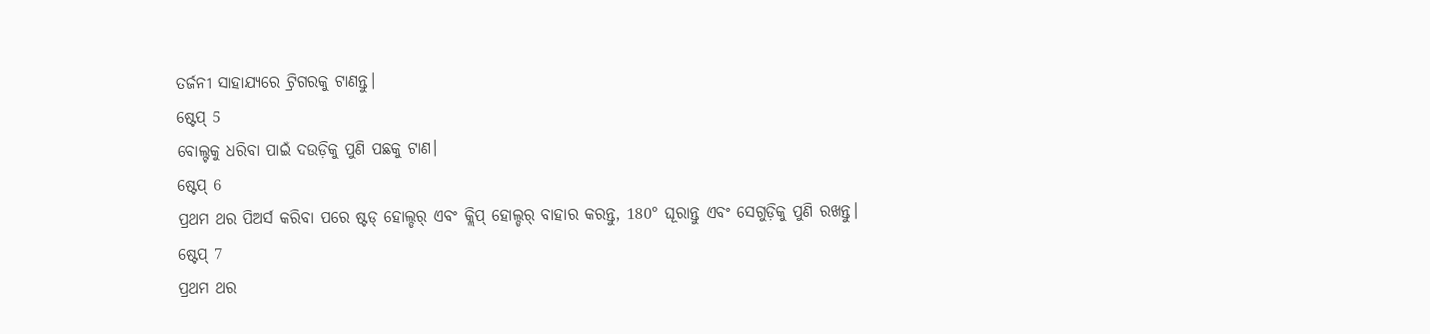ତର୍ଜନୀ ସାହାଯ୍ୟରେ ଟ୍ରିଗରକୁ ଟାଣନ୍ତୁ।
ଷ୍ଟେପ୍ 5
ବୋଲ୍ଟକୁ ଧରିବା ପାଇଁ ଦଉଡ଼ିକୁ ପୁଣି ପଛକୁ ଟାଣ।
ଷ୍ଟେପ୍ 6
ପ୍ରଥମ ଥର ପିଅର୍ସ କରିବା ପରେ ଷ୍ଟଡ୍ ହୋଲ୍ଡର୍ ଏବଂ କ୍ଲିପ୍ ହୋଲ୍ଡର୍ ବାହାର କରନ୍ତୁ, 180° ଘୂରାନ୍ତୁ ଏବଂ ସେଗୁଡ଼ିକୁ ପୁଣି ରଖନ୍ତୁ।
ଷ୍ଟେପ୍ 7
ପ୍ରଥମ ଥର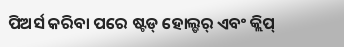ପିଅର୍ସ କରିବା ପରେ ଷ୍ଟଡ୍ ହୋଲ୍ଡର୍ ଏବଂ କ୍ଲିପ୍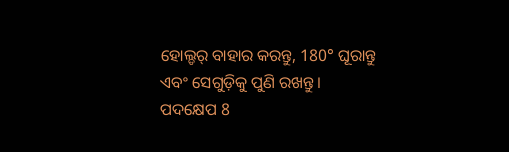ହୋଲ୍ଡର୍ ବାହାର କରନ୍ତୁ, 180° ଘୂରାନ୍ତୁ ଏବଂ ସେଗୁଡ଼ିକୁ ପୁଣି ରଖନ୍ତୁ।
ପଦକ୍ଷେପ 8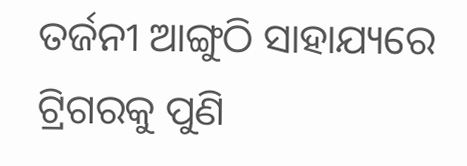ତର୍ଜନୀ ଆଙ୍ଗୁଠି ସାହାଯ୍ୟରେ ଟ୍ରିଗରକୁ ପୁଣି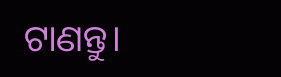ଟାଣନ୍ତୁ।